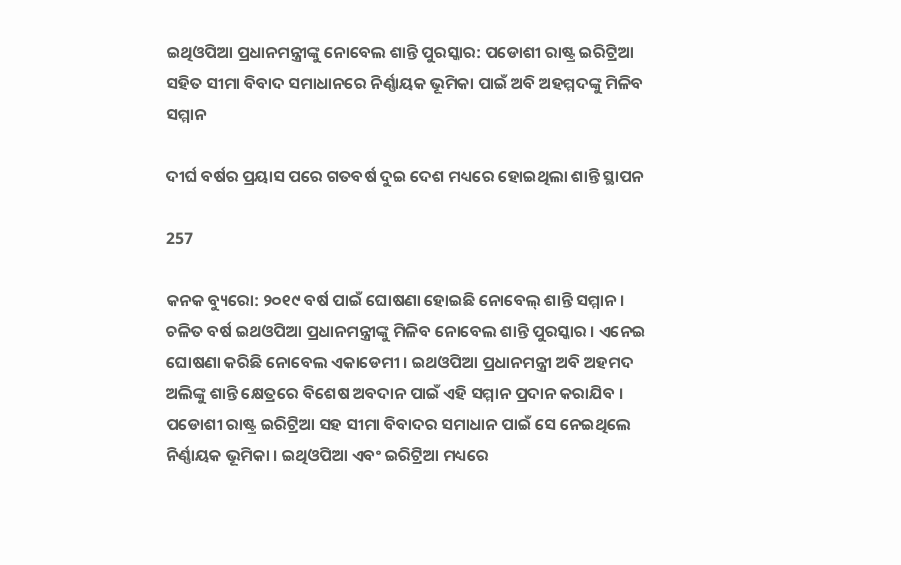ଇଥିଓପିଆ ପ୍ରଧାନମନ୍ତ୍ରୀଙ୍କୁ ନୋବେଲ ଶାନ୍ତି ପୁରସ୍କାର: ପଡୋଶୀ ରାଷ୍ଟ୍ର ଇରିଟ୍ରିଆ ସହିତ ସୀମା ବିବାଦ ସମାଧାନରେ ନିର୍ଣ୍ଣାୟକ ଭୂମିକା ପାଇଁ ଅବି ଅହମ୍ମଦଙ୍କୁ ମିଳିବ ସମ୍ମାନ

ଦୀର୍ଘ ବର୍ଷର ପ୍ରୟାସ ପରେ ଗତବର୍ଷ ଦୁଇ ଦେଶ ମଧ୍ୟରେ ହୋଇଥିଲା ଶାନ୍ତି ସ୍ଥାପନ

257

କନକ ବ୍ୟୁରୋ: ୨୦୧୯ ବର୍ଷ ପାଇଁ ଘୋଷଣା ହୋଇଛି ନୋବେଲ୍ ଶାନ୍ତି ସମ୍ମାନ । ଚଳିତ ବର୍ଷ ଇଥଓପିଆ ପ୍ରଧାନମନ୍ତ୍ରୀଙ୍କୁ ମିଳିବ ନୋବେଲ ଶାନ୍ତି ପୁରସ୍କାର । ଏନେଇ ଘୋଷଣା କରିଛି ନୋବେଲ ଏକାଡେମୀ । ଇଥଓପିଆ ପ୍ରଧାନମନ୍ତ୍ରୀ ଅବି ଅହମଦ ଅଲିଙ୍କୁ ଶାନ୍ତି କ୍ଷେତ୍ରରେ ବିଶେଷ ଅବଦାନ ପାଇଁ ଏହି ସମ୍ମାନ ପ୍ରଦାନ କରାଯିବ । ପଡୋଶୀ ରାଷ୍ଟ୍ର ଇରିଟ୍ରିଆ ସହ ସୀମା ବିବାଦର ସମାଧାନ ପାଇଁ ସେ ନେଇଥିଲେ ନିର୍ଣ୍ଣାୟକ ଭୂମିକା । ଇଥିଓପିଆ ଏବଂ ଇରିଟ୍ରିଆ ମଧ୍ୟରେ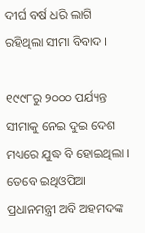ଦୀର୍ଘ ବର୍ଷ ଧରି ଲାଗି ରହିଥିଲା ସୀମା ବିବାଦ ।

୧୯୯୮ରୁ ୨୦୦୦ ପର୍ଯ୍ୟନ୍ତ ସୀମାକୁ ନେଇ ଦୁଇ ଦେଶ ମଧ୍ୟରେ ଯୁଦ୍ଧ ବି ହୋଇଥିଲା । ତେବେ ଇଥିଓପିଆ ପ୍ରଧାନମନ୍ତ୍ରୀ ଅବି ଅହମଦଙ୍କ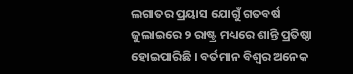ଲଗାତର ପ୍ରୟାସ ଯୋଗୁଁ ଗତବର୍ଷ ଜୁଲାଇରେ ୨ ରାଷ୍ଟ୍ର ମଧ୍ୟରେ ଶାନ୍ତି ପ୍ରତିଷ୍ଠା ହୋଇପାରିଛି । ବର୍ତମାନ ବିଶ୍ୱର ଅନେକ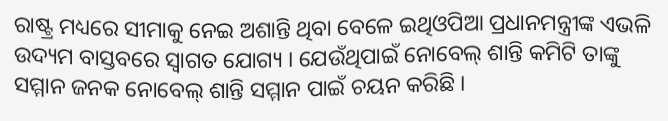ରାଷ୍ଟ୍ର ମଧ୍ୟରେ ସୀମାକୁ ନେଇ ଅଶାନ୍ତି ଥିବା ବେଳେ ଇଥିଓପିଆ ପ୍ରଧାନମନ୍ତ୍ରୀଙ୍କ ଏଭଳି ଉଦ୍ୟମ ବାସ୍ତବରେ ସ୍ୱାଗତ ଯୋଗ୍ୟ । ଯେଉଁଥିପାଇଁ ନୋବେଲ୍ ଶାନ୍ତି କମିଟି ତାଙ୍କୁ ସମ୍ମାନ ଜନକ ନୋବେଲ୍ ଶାନ୍ତି ସମ୍ମାନ ପାଇଁ ଚୟନ କରିଛି ।